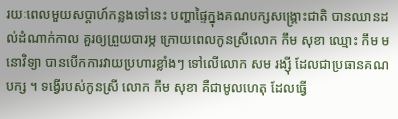រយៈពេលមួយសប្តាហ៍កន្លងទៅនេះ បញ្ហាផ្ទៃក្នុងគណបក្សសង្គ្រោះជាតិ បានឈានដល់ដំណាក់កាល គួរឲ្យព្រួយបារម្ភ ក្រោយពេលកូនស្រីលោក កឹម សុខា ឈ្មោះ កឹម មនោវិទ្យា បានបើកការវាយប្រហារខ្លាំងៗ ទៅលើលោក សម រង្ស៊ី ដែលជាប្រធានគណបក្ស ។ ទង្វើរបស់កូនស្រី លោក កឹម សុខា គឺជាមូលហេតុ ដែលធ្វើ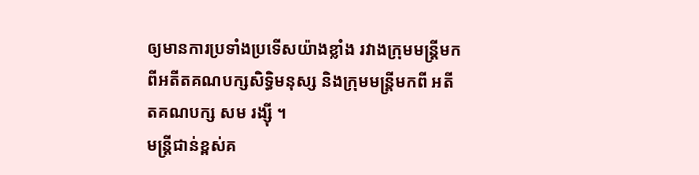ឲ្យមានការប្រទាំងប្រទើសយ៉ាងខ្លាំង រវាងក្រុមមន្ត្រីមកពីអតីតគណបក្សសិទ្ធិមនុស្ស និងក្រុមមន្ត្រីមកពី អតីតគណបក្ស សម រង្ស៊ី ។
មន្ត្រីជាន់ខ្ពស់គ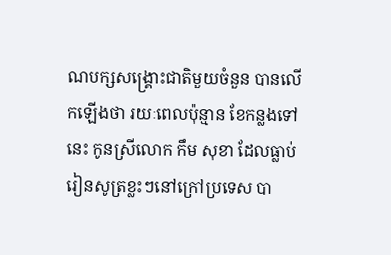ណបក្សសង្គ្រោះជាតិមួយចំនួន បានលើកឡើងថា រយៈពេលប៉ុន្មាន ខែកន្លងទៅនេះ កូនស្រីលោក កឹម សុខា ដែលធ្លាប់រៀនសូត្រខ្លះៗនៅក្រៅប្រទេស បា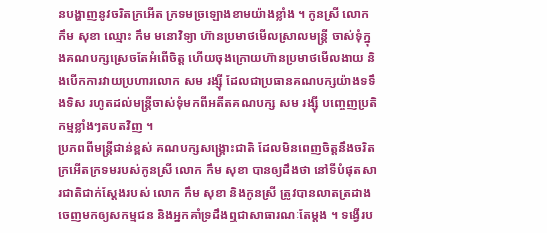នបង្ហាញនូវចរិតក្រអើត ក្រទមច្រឡោងខាមយ៉ាងខ្លាំង ។ កូនស្រី លោក កឹម សុខា ឈ្មោះ កឹម មនោវិទ្យា ហ៊ានប្រមាថមើលស្រាលមន្ត្រី ចាស់ទុំក្នុងគណបក្សស្រេចតែអំពើចិត្ត ហើយចុងក្រោយហ៊ានប្រមាថមើលងាយ និងបើកការវាយប្រហារលោក សម រង្ស៊ី ដែលជាប្រធានគណបក្សយ៉ាងទទឹងទិស រហូតដល់មន្ត្រីចាស់ទុំមកពីអតីតគណបក្ស សម រង្ស៊ី បញ្ចេញប្រតិកម្មខ្លាំងៗតបតវិញ ។
ប្រភពពីមន្ត្រីជាន់ខ្ពស់ គណបក្សសង្គ្រោះជាតិ ដែលមិនពេញចិត្តនឹងចរិតក្រអើតក្រទមរបស់កូនស្រី លោក កឹម សុខា បានឲ្យដឹងថា នៅទីបំផុតសារជាតិជាក់ស្ដែងរបស់ លោក កឹម សុខា និងកូនស្រី ត្រូវបានលាតត្រដាង ចេញមកឲ្យសកម្មជន និងអ្នកគាំទ្រដឹងឮជាសាធារណៈតែម្ដង ។ ទង្វើរប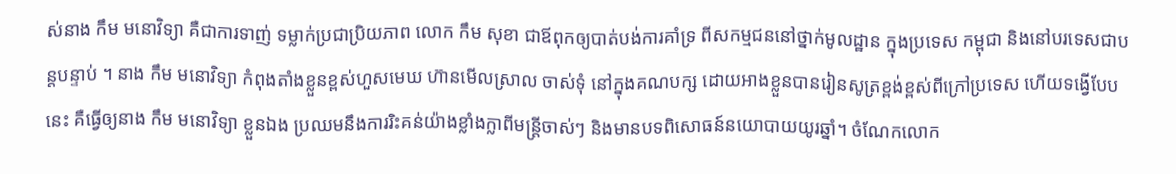ស់នាង កឹម មនោវិទ្យា គឺជាការទាញ់ ទម្លាក់ប្រជាប្រិយភាព លោក កឹម សុខា ជាឪពុកឲ្យបាត់បង់ការគាំទ្រ ពីសកម្មជននៅថ្នាក់មូលដ្ឋាន ក្នុងប្រទេស កម្ពុជា និងនៅបរទេសជាបន្តបន្ទាប់ ។ នាង កឹម មនោវិទ្យា កំពុងតាំងខ្លួនខ្ពស់ហួសមេឃ ហ៊ានមើលស្រាល ចាស់ទុំ នៅក្នុងគណបក្ស ដោយអាងខ្លួនបានរៀនសូត្រខ្ពង់ខ្ពស់ពីក្រៅប្រទេស ហើយទង្វើបែបនេះ គឺធ្វើឲ្យនាង កឹម មនោវិទ្យា ខ្លួនឯង ប្រឈមនឹងការរិះគន់យ៉ាងខ្លាំងក្លាពីមន្ត្រីចាស់ៗ និងមានបទពិសោធន៍នយោបាយយូរឆ្នាំ។ ចំណែកលោក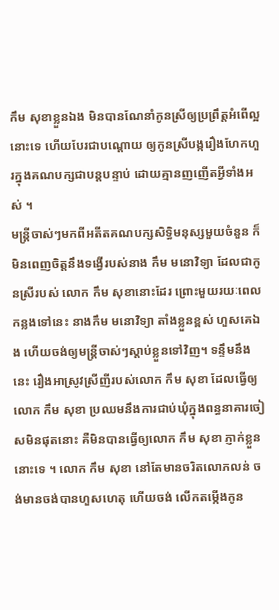កឹម សុខាខ្លួនឯង មិនបានណែនាំកូនស្រីឲ្យប្រព្រឹត្តអំពើល្អនោះទេ ហើយបែរជាបណ្ដោយ ឲ្យកូនស្រីបង្ករឿងហែកហួរក្នុងគណបក្សជាបន្តបន្ទាប់ ដោយគ្មានញញើតអ្វីទាំងអស់ ។
មន្ត្រីចាស់ៗមកពីអតីតគណបក្សសិទ្ធិមនុស្សមួយចំនួន ក៏មិនពេញចិត្តនឹងទង្វើរបស់នាង កឹម មនោវិទ្យា ដែលជាកូនស្រីរបស់ លោក កឹម សុខានោះដែរ ព្រោះមួយរយៈពេលកន្លងទៅនេះ នាងកឹម មនោវិទ្យា តាំងខ្លួនខ្ពស់ ហួសគេឯង ហើយចង់ឲ្យមន្ត្រីចាស់ៗស្ដាប់ខ្លួនទៅវិញ។ ទន្ទឹមនឹងនេះ រឿងអាស្រូវស្រីញីរបស់លោក កឹម សុខា ដែលធ្វើឲ្យលោក កឹម សុខា ប្រឈមនឹងការជាប់ឃុំក្នុងពន្ធនាគារចៀសមិនផុតនោះ គឺមិនបានធ្វើឲ្យលោក កឹម សុខា ភ្ញាក់ខ្លួននោះទេ ។ លោក កឹម សុខា នៅតែមានចរិតលោភលន់ ចង់មានចង់បានហួសហេតុ ហើយចង់ លើកតម្កើងកូន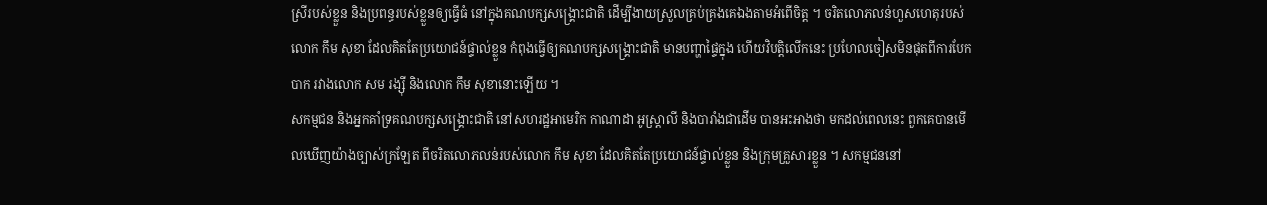ស្រីរបស់ខ្លួន និងប្រពន្ធរបស់ខ្លួនឲ្យធ្វើធំ នៅក្នុងគណបក្សសង្គ្រោះជាតិ ដើម្បីងាយស្រួលគ្រប់គ្រងគេឯងតាមអំពើចិត្ត ។ ចរិតលោភលន់ហួសហេតុរបស់លោក កឹម សុខា ដែលគិតតែប្រយោជន៍ផ្ទាល់ខ្លួន កំពុងធ្វើឲ្យគណបក្សសង្គ្រោះជាតិ មានបញ្ហាផ្ទៃក្នុង ហើយវិបត្តិលើកនេះ ប្រហែលចៀសមិនផុតពីការបែកបាក រវាងលោក សម រង្ស៊ី និងលោក កឹម សុខានោះឡើយ ។
សកម្មជន និងអ្នកគាំទ្រគណបក្សសង្គ្រោះជាតិ នៅសហរដ្ឋអាមេរិក កាណាដា អូស្ត្រាលី និងបារាំងជាដើម បានអះអាងថា មកដល់ពេលនេះ ពួកគេបានមើលឃើញយ៉ាងច្បាស់ក្រឡែត ពីចរិតលោភលន់របស់លោក កឹម សុខា ដែលគិតតែប្រយោជន៍ផ្ទាល់ខ្លួន និងក្រុមគ្រួសារខ្លួន ។ សកម្មជននៅ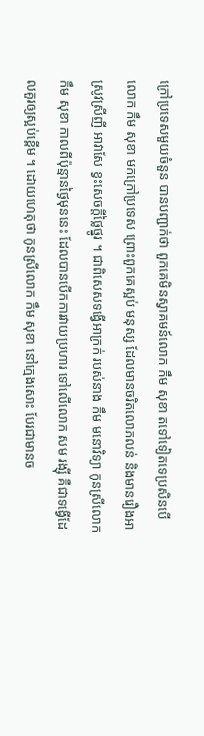ក្រៅប្រទេសមួយចំនួន បានបញ្ជាក់ថា ពួកគេមិនស្វាគមន៍លោក កឹម សុខា តទៅទៀតទេប្រសិនបើលោក កឹម សុខា មកក្រៅប្រទេស ព្រោះពួកគេស្អប់ មនុស្ស ដែលមានចរិតលោភលន់ និងមានរឿងអាស្រូវស្រីញី អាវាសែ ខ្វះសេចក្តីថ្លៃថ្នូរ ។ ជាពិសេសទង្វើអាក្រក់ របស់នាង កឹម មនោវិទ្យា កូនស្រីលោក កឹម សុខា កាលពីប៉ុន្មានថ្ងៃមុននេះ ដែលបានបើកការវាយប្រហារ ទៅលើលោក សម រង្ស៊ី គឺជាទង្វើដែលគួរឲ្យស្អប់ខ្ពើម ។ ដោយហេតុថា កូនស្រីលោក កឹម សុខា នៅក្មេងសោះ បែរជាមានច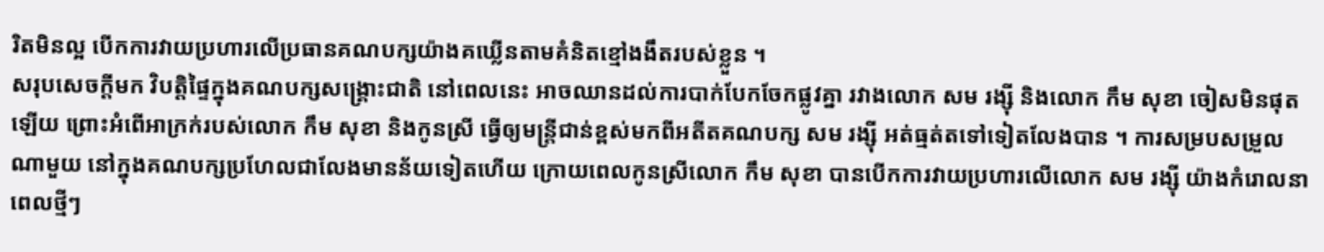រិតមិនល្អ បើកការវាយប្រហារលើប្រធានគណបក្សយ៉ាងគឃ្លើនតាមគំនិតខ្មៅងងឹតរបស់ខ្លួន ។
សរុបសេចក្តីមក វិបត្តិផ្ទៃក្នុងគណបក្សសង្គ្រោះជាតិ នៅពេលនេះ អាចឈានដល់ការបាក់បែកចែកផ្លូវគ្នា រវាងលោក សម រង្ស៊ី និងលោក កឹម សុខា ចៀសមិនផុតឡើយ ព្រោះអំពើអាក្រក់របស់លោក កឹម សុខា និងកូនស្រី ធ្វើឲ្យមន្ត្រីជាន់ខ្ពស់មកពីអតីតគណបក្ស សម រង្ស៊ី អត់ធ្មត់តទៅទៀតលែងបាន ។ ការសម្របសម្រួលណាមួយ នៅក្នុងគណបក្សប្រហែលជាលែងមានន័យទៀតហើយ ក្រោយពេលកូនស្រីលោក កឹម សុខា បានបើកការវាយប្រហារលើលោក សម រង្ស៊ី យ៉ាងកំរោលនាពេលថ្មីៗ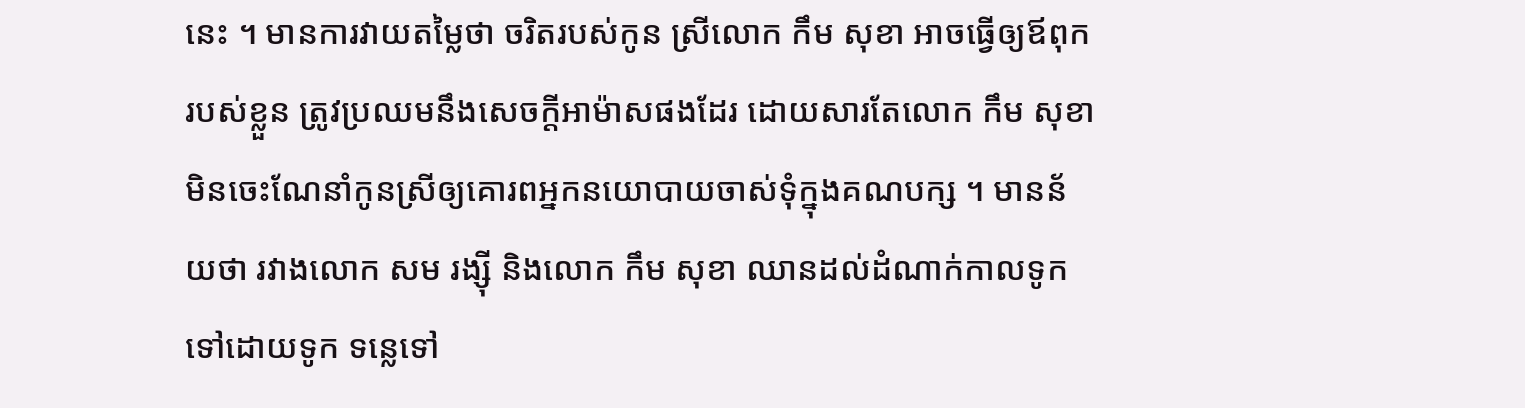នេះ ។ មានការវាយតម្លៃថា ចរិតរបស់កូន ស្រីលោក កឹម សុខា អាចធ្វើឲ្យឪពុករបស់ខ្លួន ត្រូវប្រឈមនឹងសេចក្តីអាម៉ាសផងដែរ ដោយសារតែលោក កឹម សុខា មិនចេះណែនាំកូនស្រីឲ្យគោរពអ្នកនយោបាយចាស់ទុំក្នុងគណបក្ស ។ មានន័យថា រវាងលោក សម រង្ស៊ី និងលោក កឹម សុខា ឈានដល់ដំណាក់កាលទូកទៅដោយទូក ទន្លេទៅ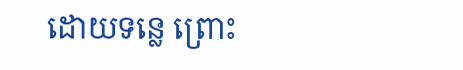ដោយទន្លេ ព្រោះ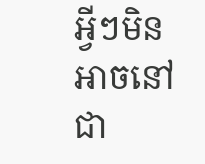អ្វីៗមិនអាចនៅជា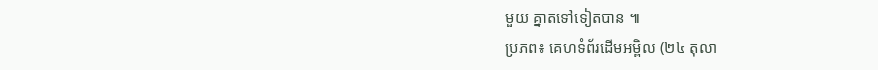មួយ គ្នាតទៅទៀតបាន ៕
ប្រភព៖ គេហទំព័រដើមអម្ពិល (២៤ តុលា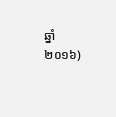ឆ្នាំ២០១៦)